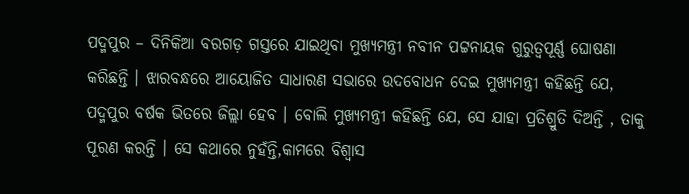ପଦ୍ମପୁର – ଦିନିକିଆ ବରଗଡ଼ ଗସ୍ତରେ ଯାଇଥିବା ମୁଖ୍ୟମନ୍ତ୍ରୀ ନବୀନ ପଟ୍ଟନାୟକ ଗୁରୁତ୍ୱପୂର୍ଣ୍ଣ ଘୋଷଣା କରିଛନ୍ତି । ଝାରବନ୍ଧରେ ଆୟୋଜିତ ସାଧାରଣ ସଭାରେ ଉଦବୋଧନ ଦେଇ ମୁଖ୍ୟମନ୍ତ୍ରୀ କହିଛନ୍ତି ଯେ, ପଦ୍ମପୁର ବର୍ଷକ ଭିତରେ ଜିଲ୍ଲା ହେବ । ବୋଲି ମୁଖ୍ୟମନ୍ତ୍ରୀ କହିଛନ୍ତି ଯେ, ସେ ଯାହା ପ୍ରତିଶ୍ରୁତି ଦିଅନ୍ତି , ତାକୁ ପୂରଣ କରନ୍ତି । ସେ କଥାରେ ନୁହଁନ୍ତି,କାମରେ ବିଶ୍ୱାସ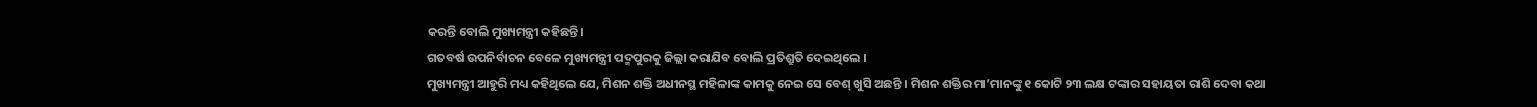କରନ୍ତି ବୋଲି ମୁଖ୍ୟମନ୍ତ୍ରୀ କହିଛନ୍ତି।
ଗତବର୍ଷ ଉପନିର୍ବାଚନ ବେଳେ ମୁଖ୍ୟମନ୍ତ୍ରୀ ପଦ୍ମପୁରକୁ ଜିଲ୍ଲା କରାଯିବ ବୋଲି ପ୍ରତିଶ୍ରୁତି ଦେଇଥିଲେ ।
ମୁଖ୍ୟମନ୍ତ୍ରୀ ଆହୁରି ମଧ୍ୟ କହିଥିଲେ ଯେ, ମିଶନ ଶକ୍ତି ଅଧୀନସ୍ଥ ମହିଳାଙ୍କ କାମକୁ ନେଇ ସେ ବେଶ୍ ଖୁସି ଅଛନ୍ତି । ମିଶନ ଶକ୍ତିର ମା’ମାନଙ୍କୁ ୧ କୋଟି ୨୩ ଲକ୍ଷ ଟଙ୍କାର ସହାୟତା ରାଶି ଦେବା କଥା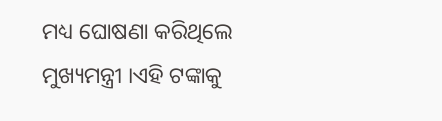ମଧ୍ୟ ଘୋଷଣା କରିଥିଲେ ମୁଖ୍ୟମନ୍ତ୍ରୀ ।ଏହି ଟଙ୍କାକୁ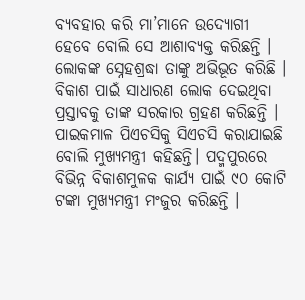ବ୍ୟବହାର କରି ମା’ମାନେ ଉଦ୍ୟୋଗୀ ହେବେ ବୋଲି ସେ ଆଶାବ୍ୟକ୍ତ କରିଛନ୍ତି । ଲୋକଙ୍କ ସ୍ନେହଶ୍ରଦ୍ଧା ତାଙ୍କୁ ଅଭିଭୂତ କରିଛି ।
ବିକାଶ ପାଇଁ ସାଧାରଣ ଲୋକ ଦେଇଥିବା ପ୍ରସ୍ତାବକୁ ତାଙ୍କ ସରକାର ଗ୍ରହଣ କରିଛନ୍ତି । ପାଇକମାଳ ପିଏଚସିକୁ ସିଏଚସି କରାଯାଇଛି ବୋଲି ମୁଖ୍ୟମନ୍ତ୍ରୀ କହିଛନ୍ତି। ପଦ୍ମପୁରରେ ବିଭିନ୍ନ ବିକାଶମୁଳକ କାର୍ଯ୍ୟ ପାଇଁ ୯୦ କୋଟି ଟଙ୍କା ମୁଖ୍ୟମନ୍ତ୍ରୀ ମଂଜୁର କରିଛନ୍ତି ।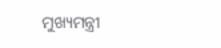ମୁଖ୍ୟମନ୍ତ୍ରୀ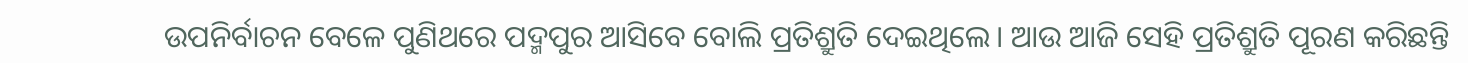ଉପନିର୍ବାଚନ ବେଳେ ପୁଣିଥରେ ପଦ୍ମପୁର ଆସିବେ ବୋଲି ପ୍ରତିଶ୍ରୁତି ଦେଇଥିଲେ। ଆଉ ଆଜି ସେହି ପ୍ରତିଶ୍ରୁତି ପୂରଣ କରିଛନ୍ତି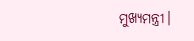ମୁଖ୍ୟମନ୍ତ୍ରୀ।